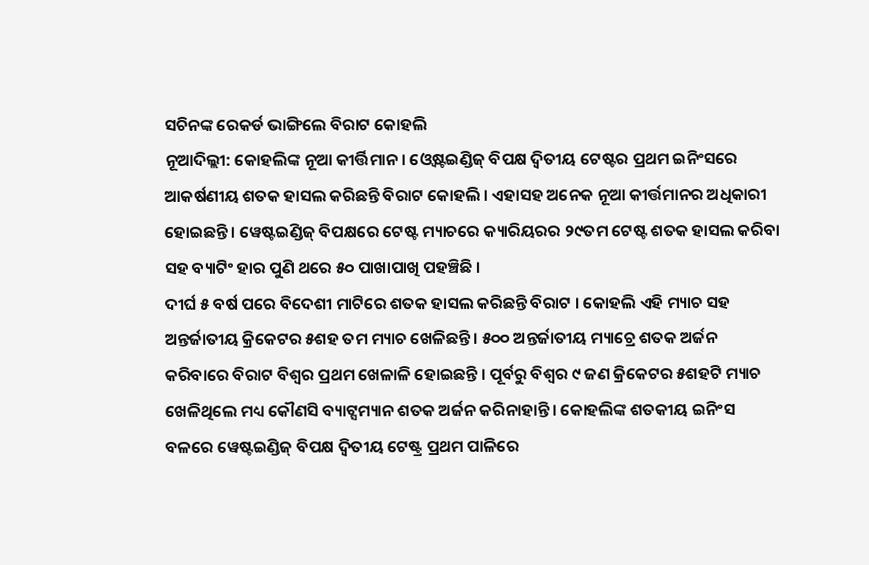ସଚିନଙ୍କ ରେକର୍ଡ ଭାଙ୍ଗିଲେ ବିରାଟ କୋହଲି
ନୂଆଦିଲ୍ଲୀ: କୋହଲିଙ୍କ ନୂଆ କୀର୍ତ୍ତିମାନ । ଓ୍ବେଷ୍ଟଇଣ୍ଡିଜ୍ ବିପକ୍ଷ ଦ୍ବିତୀୟ ଟେଷ୍ଟର ପ୍ରଥମ ଇନିଂସରେ ଆକର୍ଷଣୀୟ ଶତକ ହାସଲ କରିଛନ୍ତି ବିରାଟ କୋହଲି । ଏହାସହ ଅନେକ ନୂଆ କୀର୍ତ୍ତମାନର ଅଧିକାରୀ ହୋଇଛନ୍ତି । ୱେଷ୍ଟଇଣ୍ଡିଜ୍ ବିପକ୍ଷରେ ଟେଷ୍ଟ ମ୍ୟାଚରେ କ୍ୟାରିୟରର ୨୯ତମ ଟେଷ୍ଟ ଶତକ ହାସଲ କରିବା ସହ ବ୍ୟାଟିଂ ହାର ପୁଣି ଥରେ ୫୦ ପାଖାପାଖି ପହଞ୍ଚିଛି ।
ଦୀର୍ଘ ୫ ବର୍ଷ ପରେ ବିଦେଶୀ ମାଟିରେ ଶତକ ହାସଲ କରିଛନ୍ତି ବିରାଟ । କୋହଲି ଏହି ମ୍ୟାଚ ସହ ଅନ୍ତର୍ଜାତୀୟ କ୍ରିକେଟର ୫ଶହ ତମ ମ୍ୟାଚ ଖେଳିଛନ୍ତି । ୫୦୦ ଅନ୍ତର୍ଜାତୀୟ ମ୍ୟାଚ୍ରେ ଶତକ ଅର୍ଜନ କରିବାରେ ବିରାଟ ବିଶ୍ୱର ପ୍ରଥମ ଖେଳାଳି ହୋଇଛନ୍ତି । ପୂର୍ବରୁ ବିଶ୍ୱର ୯ ଜଣ କ୍ରିକେଟର ୫ଶହଟି ମ୍ୟାଚ ଖେଳିଥିଲେ ମଧ୍ୟ କୌଣସି ବ୍ୟାଟ୍ସମ୍ୟାନ ଶତକ ଅର୍ଜନ କରିନାହାନ୍ତି । କୋହଲିଙ୍କ ଶତକୀୟ ଇନିଂସ ବଳରେ ୱେଷ୍ଟଇଣ୍ଡିଜ୍ ବିପକ୍ଷ ଦ୍ବିତୀୟ ଟେଷ୍ଟ୍ର ପ୍ରଥମ ପାଳିରେ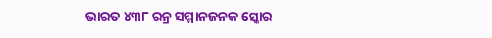ଭାରତ ୪୩୮ ରନ୍ର ସମ୍ମାନଜନକ ସ୍କୋର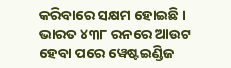କରିବାରେ ସକ୍ଷମ ହୋଇଛି । ଭାରତ ୪୩୮ ରନରେ ଆଉଟ ହେବା ପରେ ୱେଷ୍ଟଇଣ୍ଡିଜ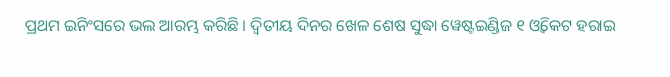ପ୍ରଥମ ଇନିଂସରେ ଭଲ ଆରମ୍ଭ କରିଛି । ଦ୍ଵିତୀୟ ଦିନର ଖେଳ ଶେଷ ସୁଦ୍ଧା ୱେଷ୍ଟଇଣ୍ଡିଜ ୧ ଓ୍ବିକେଟ ହରାଇ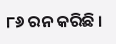୮୬ ରନ କରିଛି ।